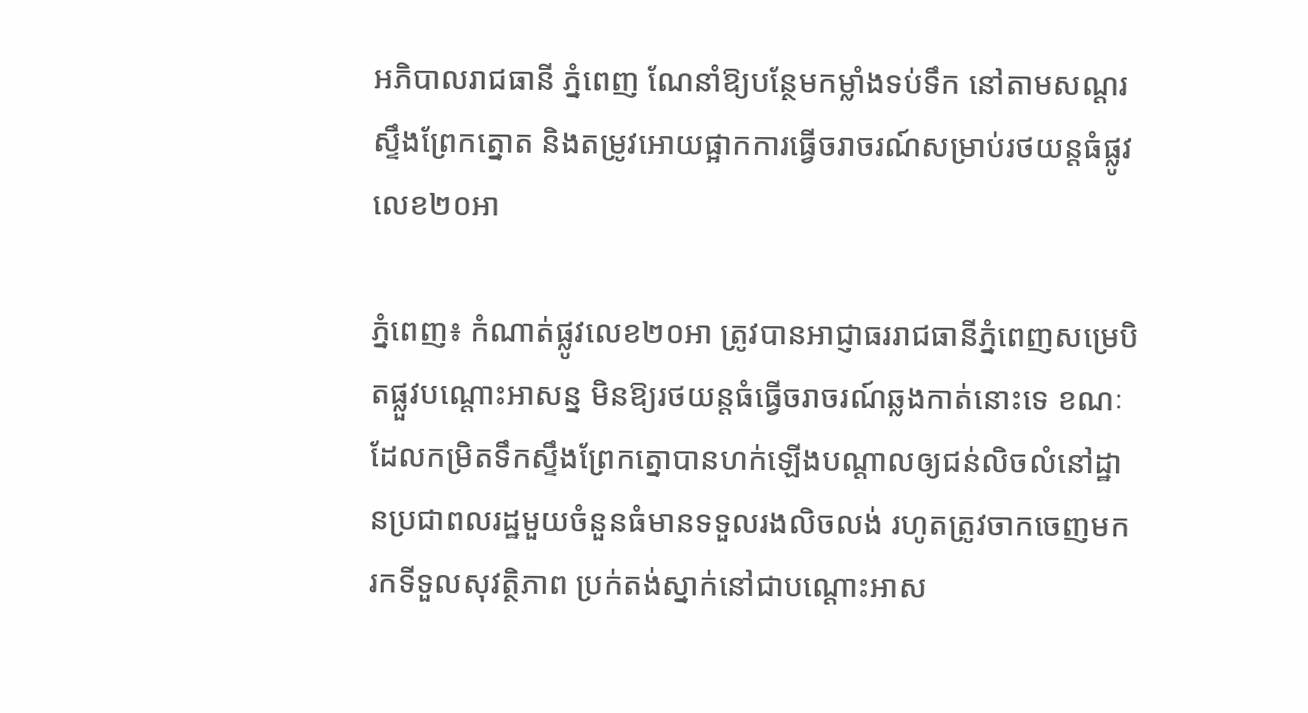អភិបាលរាជធានី ភ្នំពេញ ណែនាំឱ្យបន្ថែមកម្លាំងទប់ទឹក នៅតាមសណ្តរស្ទឹងព្រែកត្នោត និងតម្រូវអោយផ្អាកការធ្វេីចរាចរណ៍សម្រាប់រថយន្តធំផ្លូវលេខ២០អា

ភ្នំពេញ៖ កំណាត់ផ្លូវលេខ២០អា ត្រូវបានអាជ្ញាធររាជធានីភ្នំពេញសម្រេបិតផ្លួវបណ្តោះអាសន្ន មិនឱ្យរថយន្តធំធ្វើចរាចរណ៍ឆ្លងកាត់នោះទេ ខណៈដែលកម្រិតទឹកស្ទឹងព្រែកត្នោបានហក់ឡើងបណ្ដាលឲ្យជន់លិចលំនៅដ្ឋានប្រជាពលរដ្ឋមួយចំនួនធំមានទទួលរងលិចលង់ រហូតត្រូវចាកចេញមករកទីទួលសុវត្ថិភាព ប្រក់តង់ស្នាក់នៅជាបណ្ដោះអាស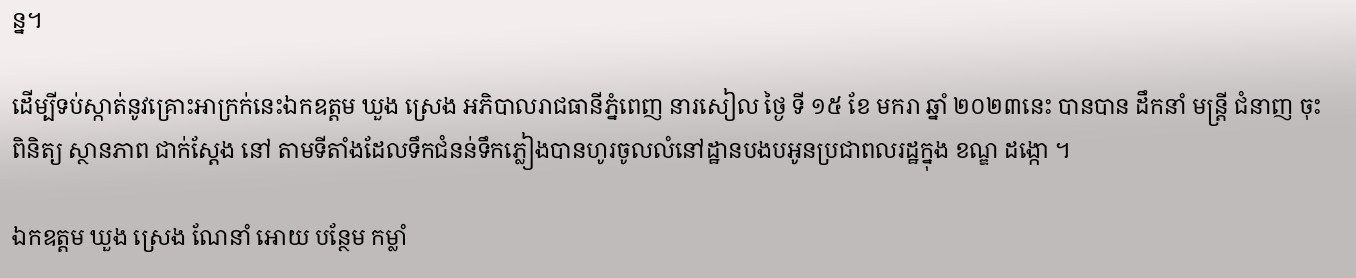ន្ន។

ដើម្បីទប់ស្កាត់នូវគ្រោះអាក្រក់នេះឯកឧត្តម ឃួង ស្រេង អភិបាលរាជធានីភ្នំពេញ នារសៀល ថ្ងៃ ទី ១៥ ខែ មករា ឆ្នាំ ២០២៣នេះ បានបាន ដឹកនាំ មន្ត្រី ជំនាញ ចុះពិនិត្យ ស្ថានភាព ជាក់ស្ដែង នៅ តាមទីតាំងដែលទឹកជំនន់ទឹកភ្លៀងបានហូរចូលលំនៅដ្ឋានបងបអូនប្រជាពលរដ្ឋក្នុង ខណ្ឌ ដង្កោ ។

ឯកឧត្តម ឃួង ស្រេង ណែនាំ អោយ បន្ថែម កម្លាំ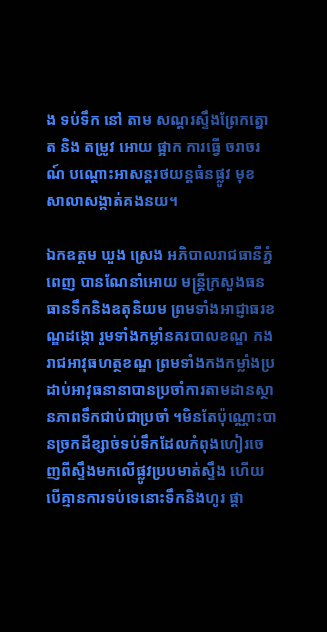ង ទប់ទឹក នៅ តាម សណ្តរស្ទឹងព្រែកត្នោត និង តម្រូវ អោយ ផ្អាក ការធ្វេី ចរាចរណ៍ បណ្តោះអាសន្តរថយន្តធំនផ្លូវ មុខ សាលាសង្កាត់គងនយ។

ឯកឧត្តម ឃួង ស្រេង អភិបាលរាជធានីភ្នំពេញ បានណែនាំអោយ មន្រ្តីក្រសួងធនធានទឹកនិងឧតុនិយម ព្រមទាំងអាជ្ញាធរខណ្ឌដង្កោ រួមទាំងកម្លាំនគរបាលខណ្ឌ កងរាជអាវុធហត្ថខណ្ឌ ព្រមទាំងកងកម្លាំងប្រដាប់អាវុធនានាបានប្រចាំការតាមដានស្ថានភាពទឹកជាប់ជាប្រចាំ ។មិនតែប៉ុណ្ណោះបានច្រកដីខ្សាច់ទប់ទឹកដែលកំពុងហៀរចេញពីស្ទឹងមកលើផ្លូវប្របមាត់ស្ទឹង ហើយបើគ្មានការទប់ទេនោះទឹកនិងហូរ ផ្ដា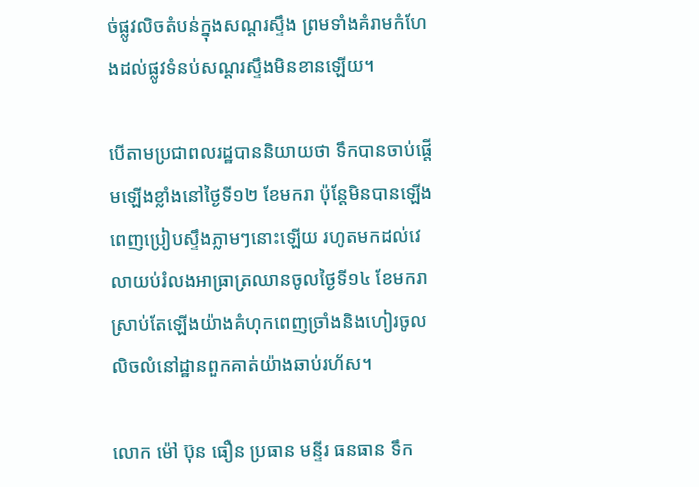ច់ផ្លូវលិចតំបន់ក្នុងសណ្ដរស្ទឹង ព្រមទាំងគំរាមកំហែងដល់ផ្លូវទំនប់សណ្ដរស្ទឹងមិនខានឡើយ។

បើតាមប្រជាពលរដ្ឋបាននិយាយថា ទឹកបានចាប់ផ្ដើមឡើងខ្លាំងនៅថ្ងៃទី១២ ខែមករា ប៉ុន្តែមិនបានឡើងពេញប្រៀបស្ទឹងភ្លាមៗនោះឡើយ រហូតមកដល់វេលាយប់រំលងអាធ្រាត្រឈានចូលថ្ងៃទី១៤ ខែមករា ស្រាប់តែឡើងយ៉ាងគំហុកពេញច្រាំងនិងហៀរចូលលិចលំនៅដ្ឋានពួកគាត់យ៉ាងឆាប់រហ័ស។

លោក ម៉ៅ ប៊ុន ធឿន ប្រធាន មន្ទីរ ធនធាន ទឹក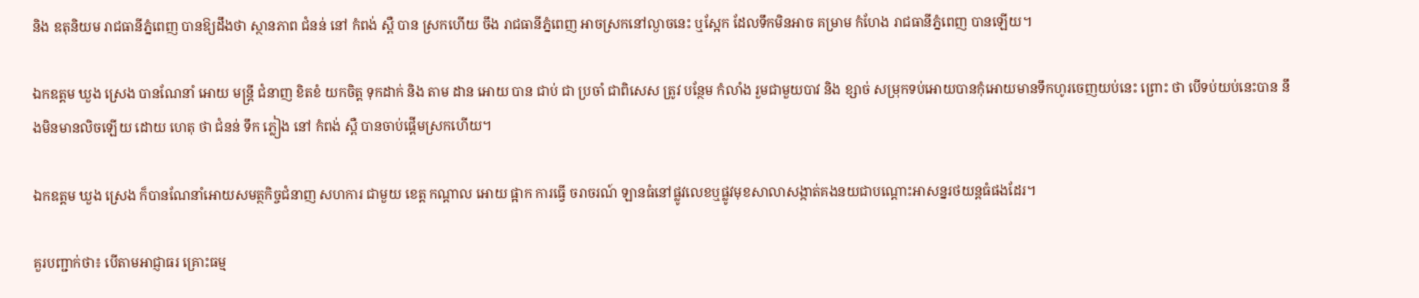និង ឧតុនិយម រាជធានីភ្នំពេញ បានឱ្យដឹងថា ស្ថានភាព ជំនន់ នៅ កំពង់ ស្ពឺ បាន ស្រកហេីយ ចឹង រាជធានីភ្នំពេញ អាចស្រកនៅល្ងាចនេះ ឬស្អែក ដែលទឹកមិនអាច គម្រាម កំហែង រាជធានីភ្នំពេញ បានឡេីយ។

ឯកឧត្តម ឃួង ស្រេង បានណែនាំ អោយ មន្ត្រី ជំនាញ ខិតខំ យកចិត្ត ទុកដាក់ និង តាម ដាន អោយ បាន ជាប់ ជា ប្រចាំ ជាពិសេស ត្រូវ បន្ថែម កំលាំង រួមជាមួយបាវ និង ខ្សាច់ សម្រុកទប់អោយបានកុំអោយមានទឹកហូរចេញយប់នេះ ព្រោះ ថា បេីទប់យប់នេះបាន នឹងមិនមានលិចឡេីយ ដោយ ហេតុ ថា ជំនន់ ទឹក ភ្លៀង នៅ កំពង់ ស្ពឺ បានចាប់ផ្តេីមស្រកហេីយ។

ឯកឧត្តម ឃួង ស្រេង ក៏បានណែនាំអោយសមត្ថកិច្ចជំនាញ សហការ ជាមួយ ខេត្ត កណ្ដាល អោយ ផ្អាក ការធ្វេី ចរាចរណ៍ ឡានធំនៅផ្លូវលេខឬផ្លូវមុខសាលាសង្កាត់គងនយជាបណ្តោះអាសន្នរថយន្តធំផងដែរ។

គួរបញ្ជាក់ថា៖ បើតាមអាជ្ញាធរ គ្រោះធម្ម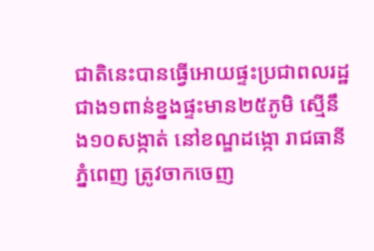ជាតិនេះបានធ្វើអោយផ្ទះប្រជាពលរដ្ឋ ជាង១ពាន់ខ្នងផ្ទះមាន២៥ភូមិ ស្មេីនឹង១០សង្កាត់ នៅខណ្ឌដង្កោ រាជធានីភ្នំពេញ ត្រូវចាកចេញ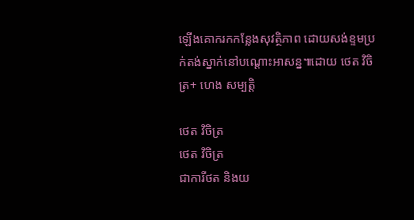ឡើងគោករកកន្លែងសុវត្ថិភាព ដោយសង់ខ្ទមប្រក់តង់ស្នាក់នៅបណ្ដោះអាសន្ន៕ដោយ ថេត វិចិត្រ+ ហេង សម្បត្តិ

ថេត វិចិត្រ
ថេត វិចិត្រ
ជាការីថត និងយ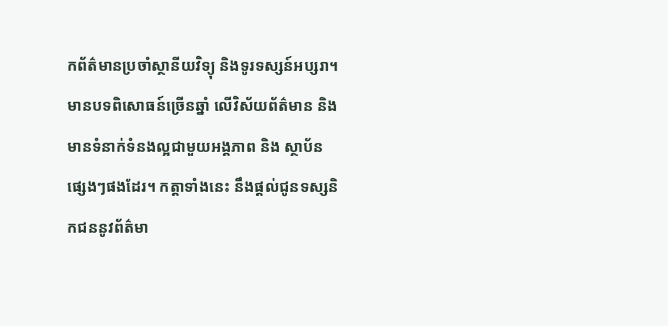កព័ត៌មានប្រចាំស្ថានីយវិទ្យុ និងទូរទស្សន៍អប្សរា។ មានបទពិសោធន៍ច្រើនឆ្នាំ លើវិស័យព័ត៌មាន និងមានទំនាក់ទំនងល្អជាមួយអង្គភាព និង ស្ថាប័នផ្សេងៗផងដែរ។ កត្តាទាំងនេះ នឹងផ្ដល់ជូនទស្សនិកជននូវព័ត៌មា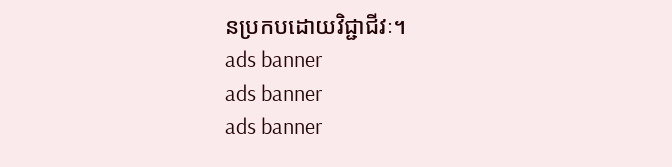នប្រកបដោយវិជ្ជាជីវៈ។
ads banner
ads banner
ads banner